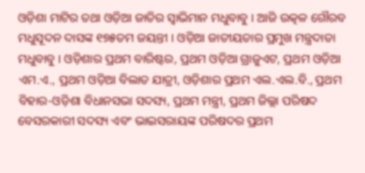ଓଡ଼ିଶା ମାଟିର ତଥା ଓଡ଼ିଆ ଜାତିର ସ୍ବାଭିମାନ ମଧୁବାବୁ । ଆଜି ଉତ୍କଳ ଗୌରବ ମଧୁସୂଦନ ଦାସଙ୍କ ୧୭୫ତମ ଜୟନ୍ତୀ । ଓଡ଼ିଆ ଜାତୀୟତାର ପ୍ରମୁଖ ମନ୍ତ୍ରଦାତା ମଧୁବାବୁ । ଓଡ଼ିଶାର ପ୍ରଥମ ବାରିଷ୍ଟର, ପ୍ରଥମ ଓଡ଼ିଆ ଗ୍ରାଜୁଏଟ, ପ୍ରଥମ ଓଡ଼ିଆ ଏମ.ଏ., ପ୍ରଥମ ଓଡ଼ିଆ ବିଲାତ ଯାତ୍ରୀ, ଓଡ଼ିଶାର ପ୍ରଥମ ଏଲ.ଏଲ.ବି., ପ୍ରଥମ ବିହାର-ଓଡ଼ିଶା ବିଧାନସଭା ସଦସ୍ୟ, ପ୍ରଥମ ମନ୍ତ୍ରୀ, ପ୍ରଥମ ଜିଲ୍ଲା ପରିଷଦ ବେସରକାରୀ ସଦସ୍ୟ ଏବଂ ଭାଇସରାୟଙ୍କ ପରିଷଦର ପ୍ରଥମ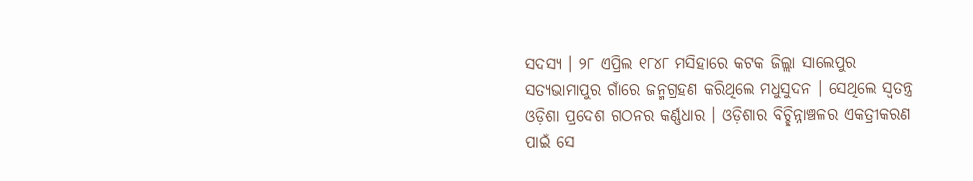ସଦସ୍ୟ । ୨୮ ଏପ୍ରିଲ ୧୮୪୮ ମସିହାରେ କଟକ ଜିଲ୍ଲା ସାଲେପୁର ସତ୍ୟଭାମାପୁର ଗାଁରେ ଜନ୍ମଗ୍ରହଣ କରିଥିଲେ ମଧୁସୁଦନ । ସେଥିଲେ ସ୍ବତନ୍ତ୍ର ଓଡ଼ିଶା ପ୍ରଦେଶ ଗଠନର କର୍ଣ୍ଣଧାର । ଓଡ଼ିଶାର ବିଚ୍ଛିନ୍ନାଞ୍ଚଳର ଏକତ୍ରୀକରଣ ପାଇଁ ସେ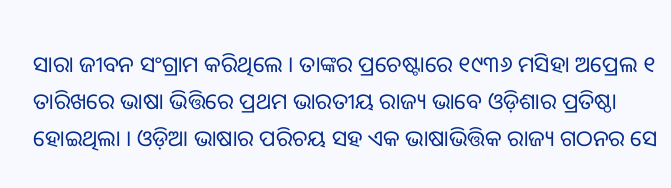ସାରା ଜୀବନ ସଂଗ୍ରାମ କରିଥିଲେ । ତାଙ୍କର ପ୍ରଚେଷ୍ଟାରେ ୧୯୩୬ ମସିହା ଅପ୍ରେଲ ୧ ତାରିଖରେ ଭାଷା ଭିତ୍ତିରେ ପ୍ରଥମ ଭାରତୀୟ ରାଜ୍ୟ ଭାବେ ଓଡ଼ିଶାର ପ୍ରତିଷ୍ଠା ହୋଇଥିଲା । ଓଡ଼ିଆ ଭାଷାର ପରିଚୟ ସହ ଏକ ଭାଷାଭିତ୍ତିକ ରାଜ୍ୟ ଗଠନର ସେ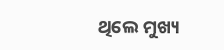ଥିଲେ ମୁଖ୍ୟ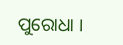ପୁରୋଧା ।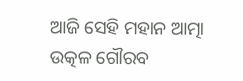ଆଜି ସେହି ମହାନ ଆତ୍ମା ଉତ୍କଳ ଗୌରବ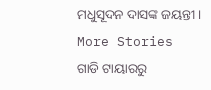ମଧୁସୂଦନ ଦାସଙ୍କ ଜୟନ୍ତୀ ।
More Stories
ଗାଡି ଟାୟାରରୁ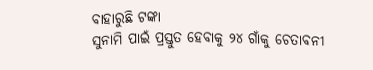ବାହାରୁଛି ଟଙ୍କା
ସୁନାମି ପାଇଁ ପ୍ରସ୍ତୁତ ହେବାକୁ ୨୪ ଗାଁକୁ ଚେତାବନୀ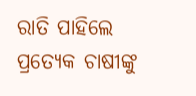ରାତି ପାହିଲେ ପ୍ରତ୍ୟେକ ଚାଷୀଙ୍କୁ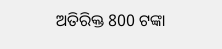ଅତିରିକ୍ତ 800 ଟଙ୍କା